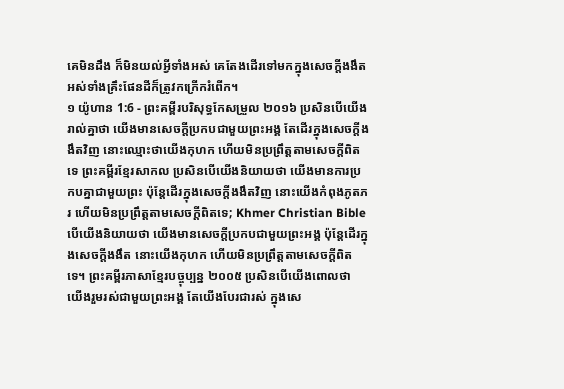គេមិនដឹង ក៏មិនយល់អ្វីទាំងអស់ គេតែងដើរទៅមកក្នុងសេចក្ដីងងឹត អស់ទាំងគ្រឹះផែនដីក៏ត្រូវកក្រើករំពើក។
១ យ៉ូហាន 1:6 - ព្រះគម្ពីរបរិសុទ្ធកែសម្រួល ២០១៦ ប្រសិនបើយើងរាល់គ្នាថា យើងមានសេចក្ដីប្រកបជាមួយព្រះអង្គ តែដើរក្នុងសេចក្ដីងងឹតវិញ នោះឈ្មោះថាយើងកុហក ហើយមិនប្រព្រឹត្តតាមសេចក្ដីពិតទេ ព្រះគម្ពីរខ្មែរសាកល ប្រសិនបើយើងនិយាយថា យើងមានការប្រកបគ្នាជាមួយព្រះ ប៉ុន្តែដើរក្នុងសេចក្ដីងងឹតវិញ នោះយើងកំពុងភូតភរ ហើយមិនប្រព្រឹត្តតាមសេចក្ដីពិតទេ; Khmer Christian Bible បើយើងនិយាយថា យើងមានសេចក្ដីប្រកបជាមួយព្រះអង្គ ប៉ុន្ដែដើរក្នុងសេចក្ដីងងឹត នោះយើងកុហក ហើយមិនប្រព្រឹត្ដតាមសេចក្ដីពិតទេ។ ព្រះគម្ពីរភាសាខ្មែរបច្ចុប្បន្ន ២០០៥ ប្រសិនបើយើងពោលថា យើងរួមរស់ជាមួយព្រះអង្គ តែយើងបែរជារស់ ក្នុងសេ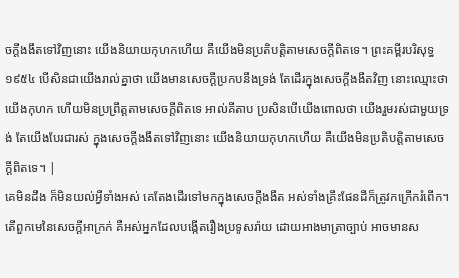ចក្ដីងងឹតទៅវិញនោះ យើងនិយាយកុហកហើយ គឺយើងមិនប្រតិបត្តិតាមសេចក្ដីពិតទេ។ ព្រះគម្ពីរបរិសុទ្ធ ១៩៥៤ បើសិនជាយើងរាល់គ្នាថា យើងមានសេចក្ដីប្រកបនឹងទ្រង់ តែដើរក្នុងសេចក្ដីងងឹតវិញ នោះឈ្មោះថាយើងកុហក ហើយមិនប្រព្រឹត្តតាមសេចក្ដីពិតទេ អាល់គីតាប ប្រសិនបើយើងពោលថា យើងរួមរស់ជាមួយទ្រង់ តែយើងបែរជារស់ ក្នុងសេចក្ដីងងឹតទៅវិញនោះ យើងនិយាយកុហកហើយ គឺយើងមិនប្រតិបត្ដិតាមសេចក្ដីពិតទេ។ |
គេមិនដឹង ក៏មិនយល់អ្វីទាំងអស់ គេតែងដើរទៅមកក្នុងសេចក្ដីងងឹត អស់ទាំងគ្រឹះផែនដីក៏ត្រូវកក្រើករំពើក។
តើពួកមេនៃសេចក្ដីអាក្រក់ គឺអស់អ្នកដែលបង្កើតរឿងប្រទូសរ៉ាយ ដោយអាងមាត្រាច្បាប់ អាចមានស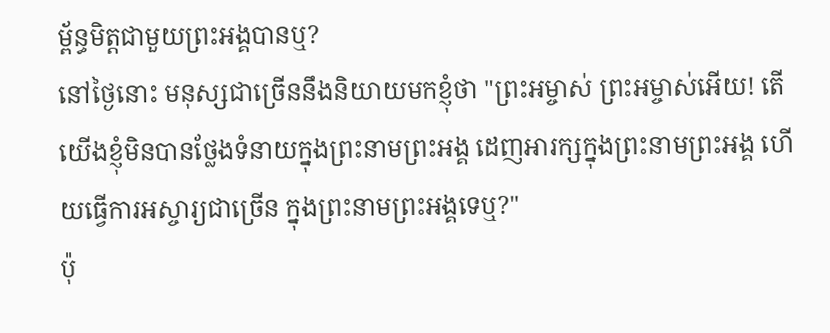ម្ព័ន្ធមិត្តជាមួយព្រះអង្គបានឬ?
នៅថ្ងៃនោះ មនុស្សជាច្រើននឹងនិយាយមកខ្ញុំថា "ព្រះអម្ចាស់ ព្រះអម្ចាស់អើយ! តើយើងខ្ញុំមិនបានថ្លែងទំនាយក្នុងព្រះនាមព្រះអង្គ ដេញអារក្សក្នុងព្រះនាមព្រះអង្គ ហើយធ្វើការអស្ចារ្យជាច្រើន ក្នុងព្រះនាមព្រះអង្គទេឬ?"
ប៉ុ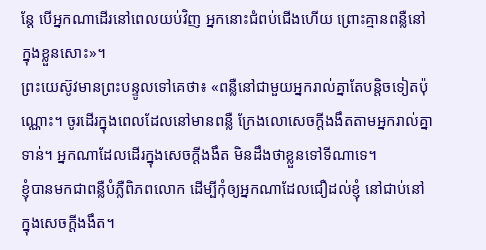ន្តែ បើអ្នកណាដើរនៅពេលយប់វិញ អ្នកនោះជំពប់ជើងហើយ ព្រោះគ្មានពន្លឺនៅក្នុងខ្លួនសោះ»។
ព្រះយេស៊ូវមានព្រះបន្ទូលទៅគេថា៖ «ពន្លឺនៅជាមួយអ្នករាល់គ្នាតែបន្តិចទៀតប៉ុណ្ណោះ។ ចូរដើរក្នុងពេលដែលនៅមានពន្លឺ ក្រែងលោសេចក្តីងងឹតតាមអ្នករាល់គ្នាទាន់។ អ្នកណាដែលដើរក្នុងសេចក្តីងងឹត មិនដឹងថាខ្លួនទៅទីណាទេ។
ខ្ញុំបានមកជាពន្លឺបំភ្លឺពិភពលោក ដើម្បីកុំឲ្យអ្នកណាដែលជឿដល់ខ្ញុំ នៅជាប់នៅក្នុងសេចក្តីងងឹត។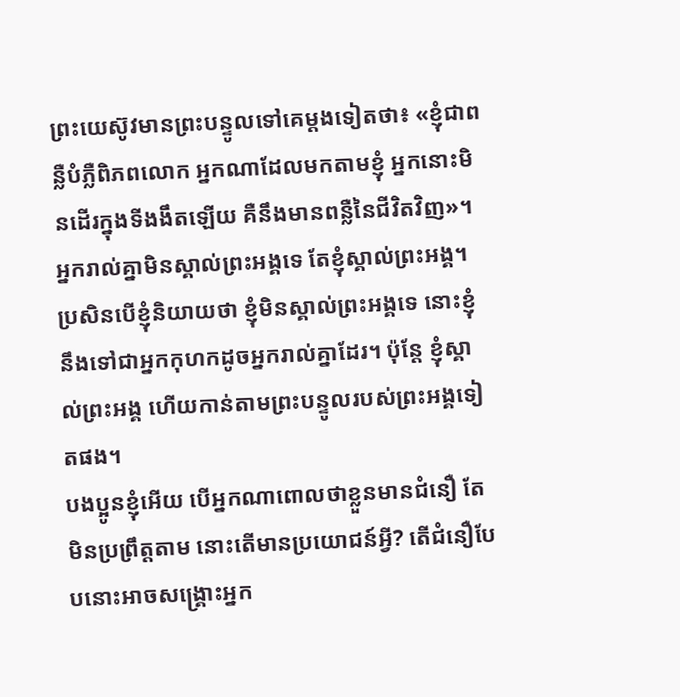ព្រះយេស៊ូវមានព្រះបន្ទូលទៅគេម្តងទៀតថា៖ «ខ្ញុំជាពន្លឺបំភ្លឺពិភពលោក អ្នកណាដែលមកតាមខ្ញុំ អ្នកនោះមិនដើរក្នុងទីងងឹតឡើយ គឺនឹងមានពន្លឺនៃជីវិតវិញ»។
អ្នករាល់គ្នាមិនស្គាល់ព្រះអង្គទេ តែខ្ញុំស្គាល់ព្រះអង្គ។ ប្រសិនបើខ្ញុំនិយាយថា ខ្ញុំមិនស្គាល់ព្រះអង្គទេ នោះខ្ញុំនឹងទៅជាអ្នកកុហកដូចអ្នករាល់គ្នាដែរ។ ប៉ុន្តែ ខ្ញុំស្គាល់ព្រះអង្គ ហើយកាន់តាមព្រះបន្ទូលរបស់ព្រះអង្គទៀតផង។
បងប្អូនខ្ញុំអើយ បើអ្នកណាពោលថាខ្លួនមានជំនឿ តែមិនប្រព្រឹត្តតាម នោះតើមានប្រយោជន៍អ្វី? តើជំនឿបែបនោះអាចសង្គ្រោះអ្នក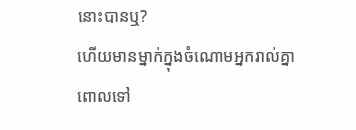នោះបានឬ?
ហើយមានម្នាក់ក្នុងចំណោមអ្នករាល់គ្នាពោលទៅ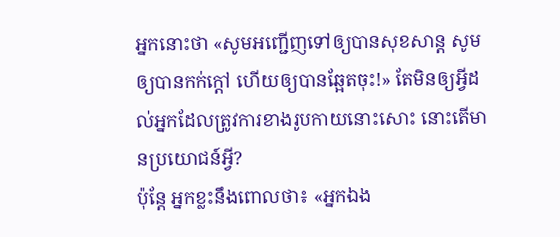អ្នកនោះថា «សូមអញ្ជើញទៅឲ្យបានសុខសាន្ត សូមឲ្យបានកក់ក្តៅ ហើយឲ្យបានឆ្អែតចុះ!» តែមិនឲ្យអ្វីដល់អ្នកដែលត្រូវការខាងរូបកាយនោះសោះ នោះតើមានប្រយោជន៍អ្វី?
ប៉ុន្តែ អ្នកខ្លះនឹងពោលថា៖ «អ្នកឯង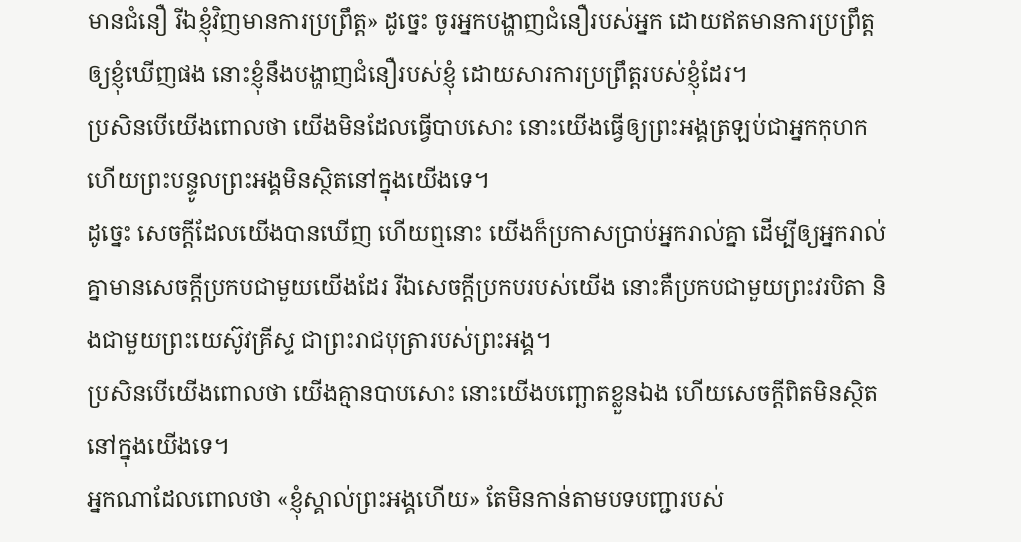មានជំនឿ រីឯខ្ញុំវិញមានការប្រព្រឹត្ត» ដូច្នេះ ចូរអ្នកបង្ហាញជំនឿរបស់អ្នក ដោយឥតមានការប្រព្រឹត្តឲ្យខ្ញុំឃើញផង នោះខ្ញុំនឹងបង្ហាញជំនឿរបស់ខ្ញុំ ដោយសារការប្រព្រឹត្តរបស់ខ្ញុំដែរ។
ប្រសិនបើយើងពោលថា យើងមិនដែលធ្វើបាបសោះ នោះយើងធ្វើឲ្យព្រះអង្គត្រឡប់ជាអ្នកកុហក ហើយព្រះបន្ទូលព្រះអង្គមិនស្ថិតនៅក្នុងយើងទេ។
ដូច្នេះ សេចក្ដីដែលយើងបានឃើញ ហើយឮនោះ យើងក៏ប្រកាសប្រាប់អ្នករាល់គ្នា ដើម្បីឲ្យអ្នករាល់គ្នាមានសេចក្ដីប្រកបជាមួយយើងដែរ រីឯសេចក្ដីប្រកបរបស់យើង នោះគឺប្រកបជាមួយព្រះវរបិតា និងជាមួយព្រះយេស៊ូវគ្រីស្ទ ជាព្រះរាជបុត្រារបស់ព្រះអង្គ។
ប្រសិនបើយើងពោលថា យើងគ្មានបាបសោះ នោះយើងបញ្ឆោតខ្លួនឯង ហើយសេចក្ដីពិតមិនស្ថិតនៅក្នុងយើងទេ។
អ្នកណាដែលពោលថា «ខ្ញុំស្គាល់ព្រះអង្គហើយ» តែមិនកាន់តាមបទបញ្ជារបស់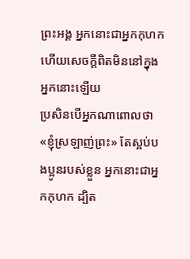ព្រះអង្គ អ្នកនោះជាអ្នកកុហក ហើយសេចក្ដីពិតមិននៅក្នុងអ្នកនោះឡើយ
ប្រសិនបើអ្នកណាពោលថា «ខ្ញុំស្រឡាញ់ព្រះ» តែស្អប់បងប្អូនរបស់ខ្លួន អ្នកនោះជាអ្នកកុហក ដ្បិត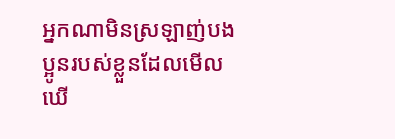អ្នកណាមិនស្រឡាញ់បងប្អូនរបស់ខ្លួនដែលមើលឃើ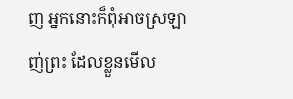ញ អ្នកនោះក៏ពុំអាចស្រឡាញ់ព្រះ ដែលខ្លួនមើល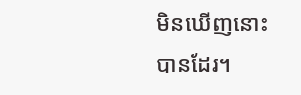មិនឃើញនោះបានដែរ។